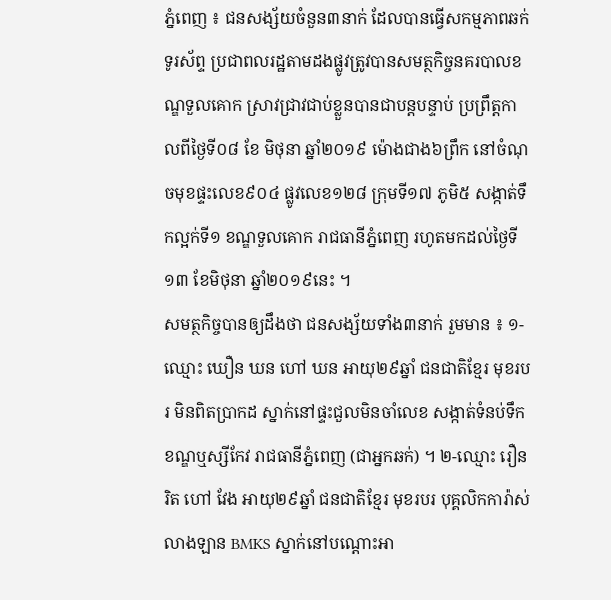ភ្នំពេញ ៖ ជនសង្ស័យចំនួន៣នាក់ ដែលបានធ្វើសកម្មភាពឆក់ទូរស័ព្ទ ប្រជាពលរដ្ឋតាមដងផ្លូវត្រូវបានសមត្ថកិច្ចនគរបាលខណ្ឌទួលគោក ស្រាវជ្រាវជាប់ខ្លួនបានជាបន្តបន្ទាប់ ប្រព្រឹត្តកាលពីថ្ងៃទី០៨ ខែ មិថុនា ឆ្នាំ២០១៩ ម៉ោងជាង៦ព្រឹក នៅចំណុចមុខផ្ទះលេខ៩០៤ ផ្លូវលេខ១២៨ ក្រុមទី១៧ ភូមិ៥ សង្កាត់ទឹកល្អក់ទី១ ខណ្ឌទួលគោក រាជធានីភ្នំពេញ រហូតមកដល់ថ្ងៃទី១៣ ខែមិថុនា ឆ្នាំ២០១៩នេះ ។
សមត្ថកិច្ចបានឲ្យដឹងថា ជនសង្ស័យទាំង៣នាក់ រួមមាន ៖ ១-ឈ្មោះ ឃឿន ឃន ហៅ ឃន អាយុ២៩ឆ្នាំ ជនជាតិខ្មែរ មុខរបរ មិនពិតប្រាកដ ស្នាក់នៅផ្ទះជួលមិនចាំលេខ សង្កាត់ទំនប់ទឹក ខណ្ឌឬស្សីកែវ រាជធានីភ្នំពេញ (ជាអ្នកឆក់) ។ ២-ឈ្មោះ រឿន រិត ហៅ វែង អាយុ២៩ឆ្នាំ ជនជាតិខ្មែរ មុខរបរ បុគ្គលិកការ៉ាស់ លាងឡាន BMKS ស្នាក់នៅបណ្ដោះអា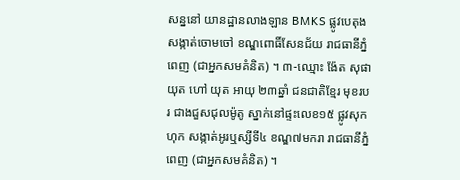សន្ននៅ យានដ្ឋានលាងឡាន BMKS ផ្លូវបេតុង សង្កាត់ចោមចៅ ខណ្ឌពោធិ៍សែនជ័យ រាជធានីភ្នំពេញ (ជាអ្នកសមគំនិត) ។ ៣-ឈ្មោះ ង៉ែត សុផាយុត ហៅ យុត អាយុ ២៣ឆ្នាំ ជនជាតិខ្មែរ មុខរបរ ជាងជួសជុលម៉ូតូ ស្នាក់នៅផ្ទះលេខ១៥ ផ្លូវសុកហុក សង្កាត់អូរឬស្សីទី៤ ខណ្ឌ៧មករា រាជធានីភ្នំពេញ (ជាអ្នកសមគំនិត) ។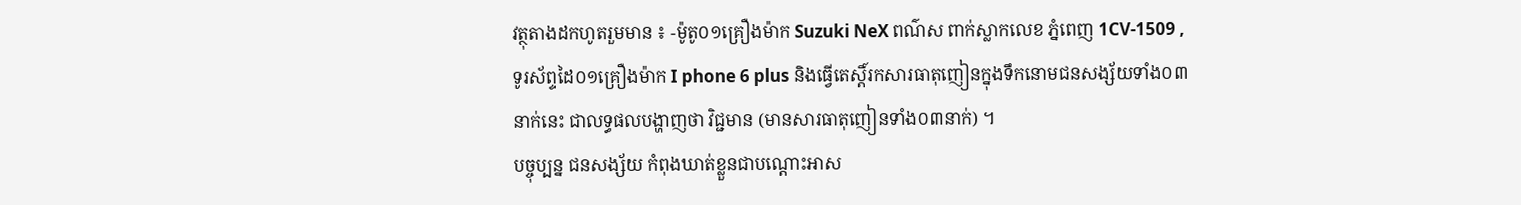វត្ថុតាងដកហូតរួមមាន ៖ -ម៉ូតូ០១គ្រឿងម៉ាក Suzuki NeX ពណ៌ស ពាក់ស្លាកលេខ ភ្នំពេញ 1CV-1509 , ទូរស័ព្ទដៃ០១គ្រឿងម៉ាក I phone 6 plus និងធ្វើតេស្តិ៍រកសារធាតុញៀនក្នុងទឹកនោមជនសង្ស័យទាំង០៣នាក់នេះ ជាលទ្ធផលបង្ហាញថា វិជ្ជមាន (មានសារធាតុញៀនទាំង០៣នាក់) ។
បច្ចុប្បន្ន ជនសង្ស័យ កំពុងឃាត់ខ្លួនជាបណ្ដោះអាស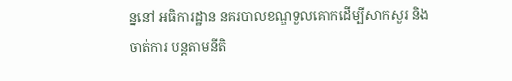ន្ននៅ អធិការដ្ឋាន នគរបាលខណ្ឌទួលគោកដើម្បីសាកសួរ និងចាត់ការ បន្តតាមនីតិ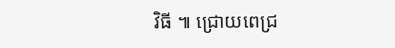វិធី ៕ ជ្រោយពេជ្រ